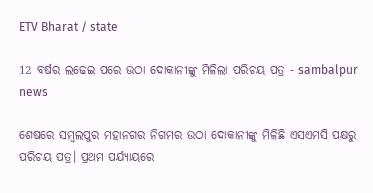ETV Bharat / state

12 ବର୍ଷର ଲଢେଇ ପରେ ଉଠା ଦୋକାନୀଙ୍କୁ ମିଳିଲା ପରିଚୟ ପତ୍ର - sambalpur news

ଶେଷରେ ସମ୍ବଲପୁର ମହାନଗର ନିଗମର ଉଠା ଦୋକାନୀଙ୍କୁ ମିଳିଛି ଏସଏମସି ପକ୍ଷରୁ ପରିଚୟ ପତ୍ର। ପ୍ରଥମ ପର୍ଯ୍ୟାୟରେ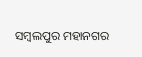ସମ୍ବଲପୁର ମହାନଗର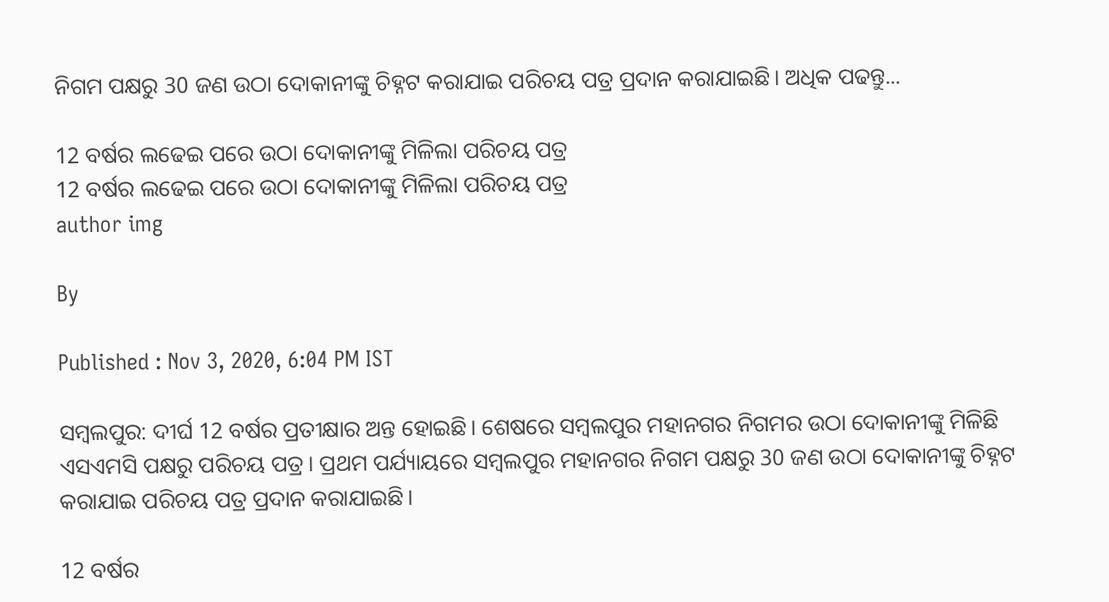ନିଗମ ପକ୍ଷରୁ 30 ଜଣ ଉଠା ଦୋକାନୀଙ୍କୁ ଚିହ୍ନଟ କରାଯାଇ ପରିଚୟ ପତ୍ର ପ୍ରଦାନ କରାଯାଇଛି। ଅଧିକ ପଢନ୍ତୁ...

12 ବର୍ଷର ଲଢେଇ ପରେ ଉଠା ଦୋକାନୀଙ୍କୁ ମିଳିଲା ପରିଚୟ ପତ୍ର
12 ବର୍ଷର ଲଢେଇ ପରେ ଉଠା ଦୋକାନୀଙ୍କୁ ମିଳିଲା ପରିଚୟ ପତ୍ର
author img

By

Published : Nov 3, 2020, 6:04 PM IST

ସମ୍ବଲପୁର: ଦୀର୍ଘ 12 ବର୍ଷର ପ୍ରତୀକ୍ଷାର ଅନ୍ତ ହୋଇଛି। ଶେଷରେ ସମ୍ବଲପୁର ମହାନଗର ନିଗମର ଉଠା ଦୋକାନୀଙ୍କୁ ମିଳିଛି ଏସଏମସି ପକ୍ଷରୁ ପରିଚୟ ପତ୍ର। ପ୍ରଥମ ପର୍ଯ୍ୟାୟରେ ସମ୍ବଲପୁର ମହାନଗର ନିଗମ ପକ୍ଷରୁ 30 ଜଣ ଉଠା ଦୋକାନୀଙ୍କୁ ଚିହ୍ନଟ କରାଯାଇ ପରିଚୟ ପତ୍ର ପ୍ରଦାନ କରାଯାଇଛି।

12 ବର୍ଷର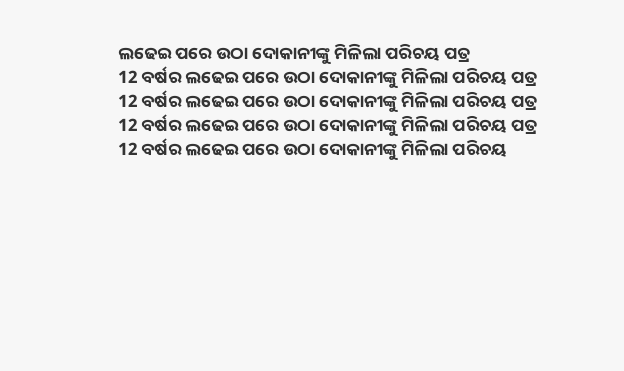ଲଢେଇ ପରେ ଉଠା ଦୋକାନୀଙ୍କୁ ମିଳିଲା ପରିଚୟ ପତ୍ର
12 ବର୍ଷର ଲଢେଇ ପରେ ଉଠା ଦୋକାନୀଙ୍କୁ ମିଳିଲା ପରିଚୟ ପତ୍ର
12 ବର୍ଷର ଲଢେଇ ପରେ ଉଠା ଦୋକାନୀଙ୍କୁ ମିଳିଲା ପରିଚୟ ପତ୍ର
12 ବର୍ଷର ଲଢେଇ ପରେ ଉଠା ଦୋକାନୀଙ୍କୁ ମିଳିଲା ପରିଚୟ ପତ୍ର
12 ବର୍ଷର ଲଢେଇ ପରେ ଉଠା ଦୋକାନୀଙ୍କୁ ମିଳିଲା ପରିଚୟ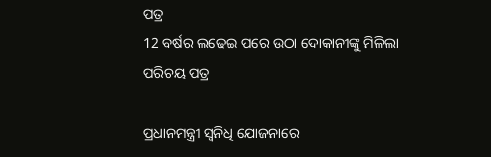ପତ୍ର
12 ବର୍ଷର ଲଢେଇ ପରେ ଉଠା ଦୋକାନୀଙ୍କୁ ମିଳିଲା ପରିଚୟ ପତ୍ର

ପ୍ରଧାନମନ୍ତ୍ରୀ ସ୍ବନିଧି ଯୋଜନାରେ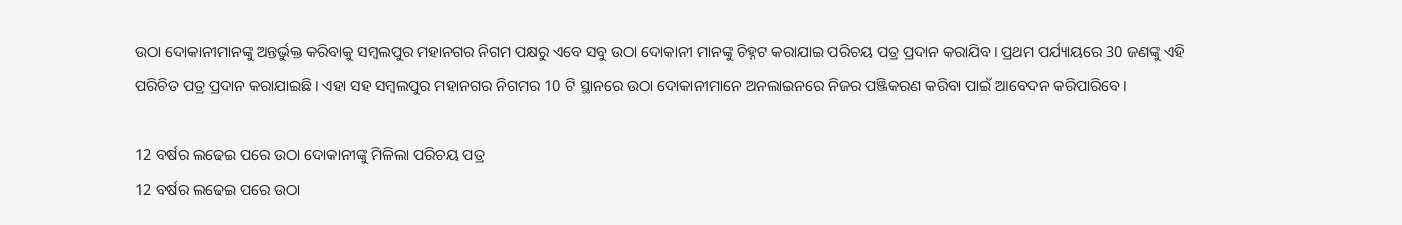ଉଠା ଦୋକାନୀମାନଙ୍କୁ ଅନ୍ତର୍ଭୁକ୍ତ କରିବାକୁ ସମ୍ବଲପୁର ମହାନଗର ନିଗମ ପକ୍ଷରୁ ଏବେ ସବୁ ଉଠା ଦୋକାନୀ ମାନଙ୍କୁ ଚିହ୍ନଟ କରାଯାଇ ପରିଚୟ ପତ୍ର ପ୍ରଦାନ କରାଯିବ। ପ୍ରଥମ ପର୍ଯ୍ୟାୟରେ 30 ଜଣଙ୍କୁ ଏହି ପରିଚିତ ପତ୍ର ପ୍ରଦାନ କରାଯାଇଛି। ଏହା ସହ ସମ୍ବଲପୁର ମହାନଗର ନିଗମର 10 ଟି ସ୍ଥାନରେ ଉଠା ଦୋକାନୀମାନେ ଅନଲାଇନରେ ନିଜର ପଞ୍ଜିକରଣ କରିବା ପାଇଁ ଆବେଦନ କରିପାରିବେ।

12 ବର୍ଷର ଲଢେଇ ପରେ ଉଠା ଦୋକାନୀଙ୍କୁ ମିଳିଲା ପରିଚୟ ପତ୍ର
12 ବର୍ଷର ଲଢେଇ ପରେ ଉଠା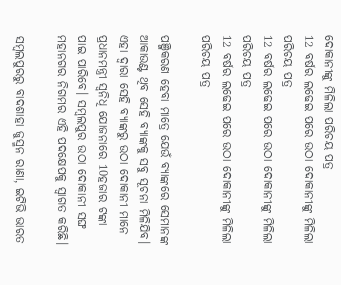ଦୋକାନୀଙ୍କୁ ମିଳିଲା ପରିଚୟ ପତ୍ର
12 ବର୍ଷର ଲଢେଇ ପରେ ଉଠା ଦୋକାନୀଙ୍କୁ ମିଳିଲା ପରିଚୟ ପତ୍ର
12 ବର୍ଷର ଲଢେଇ ପରେ ଉଠା ଦୋକାନୀଙ୍କୁ ମିଳିଲା ପରିଚୟ ପତ୍ର
12 ବର୍ଷର ଲଢେଇ ପରେ ଉଠା ଦୋକାନୀଙ୍କୁ ମିଳିଲା ପରିଚୟ ପତ୍ର

ପଞ୍ଜିକରଣ ହେବା ମାତ୍ରେ ଯେଉଁ ବ୍ୟାଙ୍କରେ ସେମାନଙ୍କ ଆକାଉଣ୍ଟ ଥିବ ସେହି ବ୍ୟାଙ୍କକୁ ସବୁ ସୂଚନା ମିଳିଯିବ। ଏହା ଦ୍ବାରା ସେହି ବ୍ୟାଙ୍କରୁ ଉଠା ଦୋକାନୀ ମାନେ ପ୍ରଧାନମନ୍ତ୍ରୀ ସ୍ଵନିଧି ଯୋଜନାରେ 10ହଜାର ଟଙ୍କା ପାଇ ପାରିବେ। ସମ୍ବଲପୁର ଉଠା ଦୋକାନୀ ସଙ୍ଘ ମହାନଗର ନିଗମର ଏହି ପଦକ୍ଷେପକୁ ସ୍ବାଗତ କରିଛି।

ସମ୍ବଲପୁରରୁ ବାଦଶାହା ଜୁସ୍ମନ ରାଣା, ଇଟିଭି ଭାରତ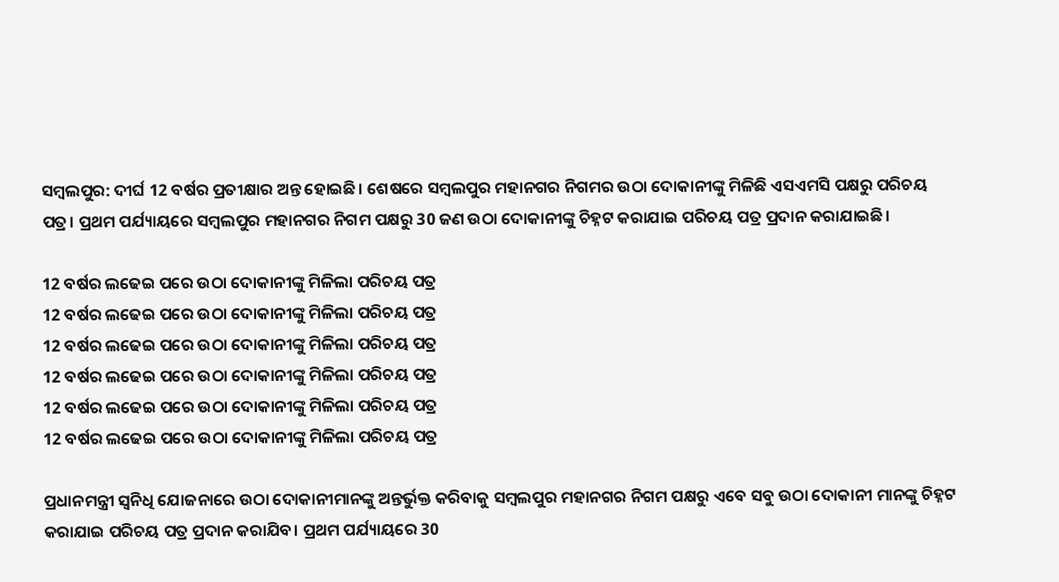ସମ୍ବଲପୁର: ଦୀର୍ଘ 12 ବର୍ଷର ପ୍ରତୀକ୍ଷାର ଅନ୍ତ ହୋଇଛି। ଶେଷରେ ସମ୍ବଲପୁର ମହାନଗର ନିଗମର ଉଠା ଦୋକାନୀଙ୍କୁ ମିଳିଛି ଏସଏମସି ପକ୍ଷରୁ ପରିଚୟ ପତ୍ର। ପ୍ରଥମ ପର୍ଯ୍ୟାୟରେ ସମ୍ବଲପୁର ମହାନଗର ନିଗମ ପକ୍ଷରୁ 30 ଜଣ ଉଠା ଦୋକାନୀଙ୍କୁ ଚିହ୍ନଟ କରାଯାଇ ପରିଚୟ ପତ୍ର ପ୍ରଦାନ କରାଯାଇଛି।

12 ବର୍ଷର ଲଢେଇ ପରେ ଉଠା ଦୋକାନୀଙ୍କୁ ମିଳିଲା ପରିଚୟ ପତ୍ର
12 ବର୍ଷର ଲଢେଇ ପରେ ଉଠା ଦୋକାନୀଙ୍କୁ ମିଳିଲା ପରିଚୟ ପତ୍ର
12 ବର୍ଷର ଲଢେଇ ପରେ ଉଠା ଦୋକାନୀଙ୍କୁ ମିଳିଲା ପରିଚୟ ପତ୍ର
12 ବର୍ଷର ଲଢେଇ ପରେ ଉଠା ଦୋକାନୀଙ୍କୁ ମିଳିଲା ପରିଚୟ ପତ୍ର
12 ବର୍ଷର ଲଢେଇ ପରେ ଉଠା ଦୋକାନୀଙ୍କୁ ମିଳିଲା ପରିଚୟ ପତ୍ର
12 ବର୍ଷର ଲଢେଇ ପରେ ଉଠା ଦୋକାନୀଙ୍କୁ ମିଳିଲା ପରିଚୟ ପତ୍ର

ପ୍ରଧାନମନ୍ତ୍ରୀ ସ୍ବନିଧି ଯୋଜନାରେ ଉଠା ଦୋକାନୀମାନଙ୍କୁ ଅନ୍ତର୍ଭୁକ୍ତ କରିବାକୁ ସମ୍ବଲପୁର ମହାନଗର ନିଗମ ପକ୍ଷରୁ ଏବେ ସବୁ ଉଠା ଦୋକାନୀ ମାନଙ୍କୁ ଚିହ୍ନଟ କରାଯାଇ ପରିଚୟ ପତ୍ର ପ୍ରଦାନ କରାଯିବ। ପ୍ରଥମ ପର୍ଯ୍ୟାୟରେ 30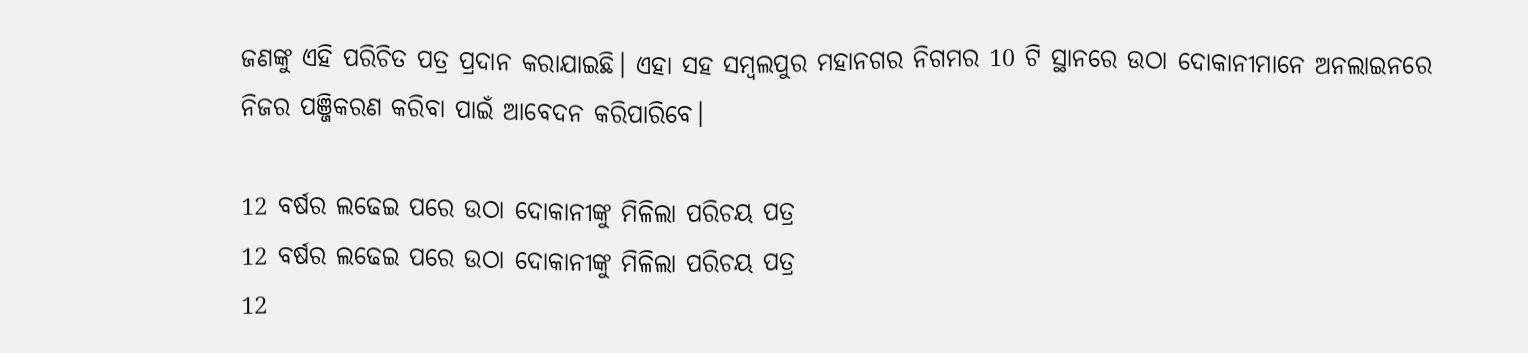ଜଣଙ୍କୁ ଏହି ପରିଚିତ ପତ୍ର ପ୍ରଦାନ କରାଯାଇଛି। ଏହା ସହ ସମ୍ବଲପୁର ମହାନଗର ନିଗମର 10 ଟି ସ୍ଥାନରେ ଉଠା ଦୋକାନୀମାନେ ଅନଲାଇନରେ ନିଜର ପଞ୍ଜିକରଣ କରିବା ପାଇଁ ଆବେଦନ କରିପାରିବେ।

12 ବର୍ଷର ଲଢେଇ ପରେ ଉଠା ଦୋକାନୀଙ୍କୁ ମିଳିଲା ପରିଚୟ ପତ୍ର
12 ବର୍ଷର ଲଢେଇ ପରେ ଉଠା ଦୋକାନୀଙ୍କୁ ମିଳିଲା ପରିଚୟ ପତ୍ର
12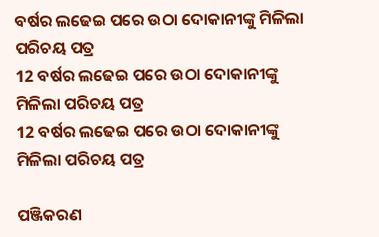ବର୍ଷର ଲଢେଇ ପରେ ଉଠା ଦୋକାନୀଙ୍କୁ ମିଳିଲା ପରିଚୟ ପତ୍ର
12 ବର୍ଷର ଲଢେଇ ପରେ ଉଠା ଦୋକାନୀଙ୍କୁ ମିଳିଲା ପରିଚୟ ପତ୍ର
12 ବର୍ଷର ଲଢେଇ ପରେ ଉଠା ଦୋକାନୀଙ୍କୁ ମିଳିଲା ପରିଚୟ ପତ୍ର

ପଞ୍ଜିକରଣ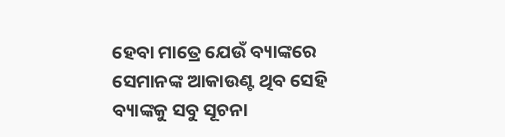ହେବା ମାତ୍ରେ ଯେଉଁ ବ୍ୟାଙ୍କରେ ସେମାନଙ୍କ ଆକାଉଣ୍ଟ ଥିବ ସେହି ବ୍ୟାଙ୍କକୁ ସବୁ ସୂଚନା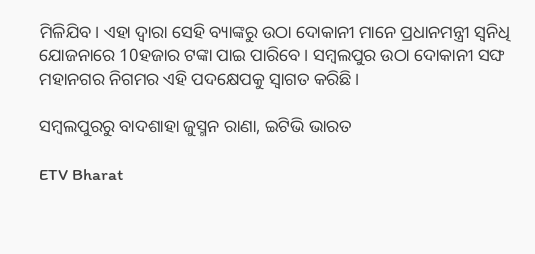ମିଳିଯିବ। ଏହା ଦ୍ବାରା ସେହି ବ୍ୟାଙ୍କରୁ ଉଠା ଦୋକାନୀ ମାନେ ପ୍ରଧାନମନ୍ତ୍ରୀ ସ୍ଵନିଧି ଯୋଜନାରେ 10ହଜାର ଟଙ୍କା ପାଇ ପାରିବେ। ସମ୍ବଲପୁର ଉଠା ଦୋକାନୀ ସଙ୍ଘ ମହାନଗର ନିଗମର ଏହି ପଦକ୍ଷେପକୁ ସ୍ବାଗତ କରିଛି।

ସମ୍ବଲପୁରରୁ ବାଦଶାହା ଜୁସ୍ମନ ରାଣା, ଇଟିଭି ଭାରତ

ETV Bharat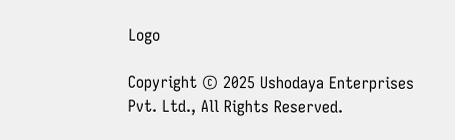Logo

Copyright © 2025 Ushodaya Enterprises Pvt. Ltd., All Rights Reserved.